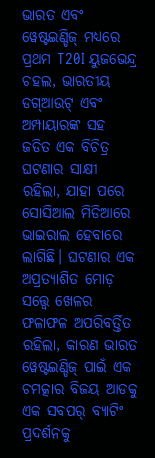ଭାରତ ଏବଂ ୱେଷ୍ଟଇଣ୍ଡିଜ୍ ମଧ୍ୟରେ ପ୍ରଥମ T20I ୟୁଜଭେନ୍ଦ୍ର ଚହଲ, ଭାରତୀୟ ଡଗ୍ଆଉଟ୍ ଏବଂ ଅମ୍ପାୟାରଙ୍କ ସହ ଜଡିତ ଏକ ବିଚିତ୍ର ଘଟଣାର ସାକ୍ଷୀ ରହିଲା, ଯାହା ପରେ ସୋସିଆଲ ମିଡିଆରେ ଭାଇରାଲ ହେବାରେ ଲାଗିଛି। ଘଟଣାର ଏକ ଅପ୍ରତ୍ୟାଶିତ ମୋଡ଼ ସତ୍ତ୍ୱେ ଖେଳର ଫଳାଫଳ ଅପରିବର୍ତ୍ତିତ ରହିଲା, କାରଣ ଭାରତ ୱେଷ୍ଟଇଣ୍ଡିଜ୍ ପାଇଁ ଏକ ଚମତ୍କାର ବିଜୟ ଆଡକୁ ଏକ ସବପର୍ ବ୍ୟାଟିଂ ପ୍ରଦର୍ଶନକୁ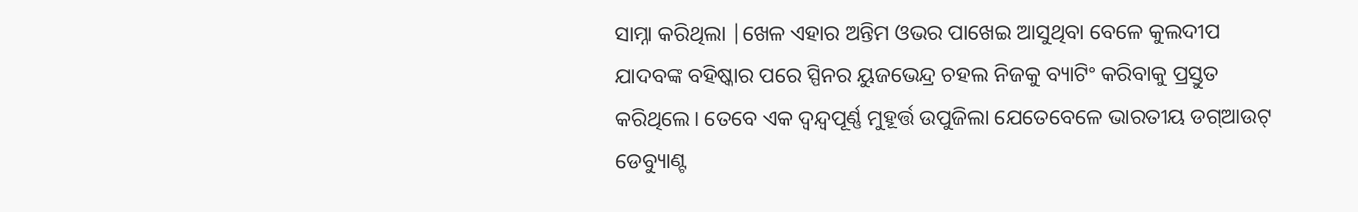ସାମ୍ନା କରିଥିଲା |ଖେଳ ଏହାର ଅନ୍ତିମ ଓଭର ପାଖେଇ ଆସୁଥିବା ବେଳେ କୁଲଦୀପ ଯାଦବଙ୍କ ବହିଷ୍କାର ପରେ ସ୍ପିନର ୟୁଜଭେନ୍ଦ୍ର ଚହଲ ନିଜକୁ ବ୍ୟାଟିଂ କରିବାକୁ ପ୍ରସ୍ତୁତ କରିଥିଲେ। ତେବେ ଏକ ଦ୍ୱନ୍ଦ୍ୱପୂର୍ଣ୍ଣ ମୁହୂର୍ତ୍ତ ଉପୁଜିଲା ଯେତେବେଳେ ଭାରତୀୟ ଡଗ୍ଆଉଟ୍ ଡେବ୍ୟୁାଣ୍ଟ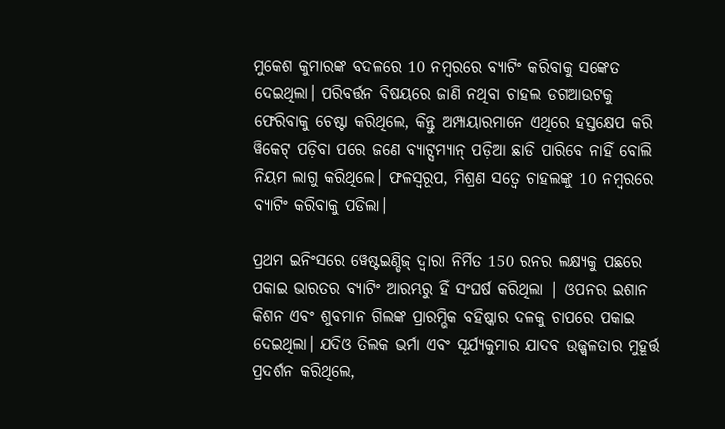ମୁକେଶ କୁମାରଙ୍କ ବଦଳରେ 10 ନମ୍ବରରେ ବ୍ୟାଟିଂ କରିବାକୁ ସଙ୍କେତ ଦେଇଥିଲା। ପରିବର୍ତ୍ତନ ବିଷୟରେ ଜାଣି ନଥିବା ଚାହଲ ଡଗଆଉଟକୁ ଫେରିବାକୁ ଚେଷ୍ଟା କରିଥିଲେ, କିନ୍ତୁ ଅମ୍ପାୟାରମାନେ ଏଥିରେ ହସ୍ତକ୍ଷେପ କରି ୱିକେଟ୍ ପଡ଼ିବା ପରେ ଜଣେ ବ୍ୟାଟ୍ସମ୍ୟାନ୍ ପଡ଼ିଆ ଛାଡି ପାରିବେ ନାହିଁ ବୋଲି ନିୟମ ଲାଗୁ କରିଥିଲେ। ଫଳସ୍ୱରୂପ, ମିଶ୍ରଣ ସତ୍ୱେ ଚାହଲଙ୍କୁ 10 ନମ୍ବରରେ ବ୍ୟାଟିଂ କରିବାକୁ ପଡିଲା।

ପ୍ରଥମ ଇନିଂସରେ ୱେଷ୍ଟଇଣ୍ଡିଜ୍ ଦ୍ୱାରା ନିର୍ମିତ 150 ରନର ଲକ୍ଷ୍ୟକୁ ପଛରେ ପକାଇ ଭାରତର ବ୍ୟାଟିଂ ଆରମ୍ଭରୁ ହିଁ ସଂଘର୍ଷ କରିଥିଲା | ଓପନର ଇଶାନ କିଶନ ଏବଂ ଶୁବମାନ ଗିଲଙ୍କ ପ୍ରାରମ୍ଭିକ ବହିଷ୍କାର ଦଳକୁ ଚାପରେ ପକାଇ ଦେଇଥିଲା। ଯଦିଓ ତିଲକ ଭର୍ମା ଏବଂ ସୂର୍ଯ୍ୟକୁମାର ଯାଦବ ଉଜ୍ଜ୍ୱଳତାର ମୁହୂର୍ତ୍ତ ପ୍ରଦର୍ଶନ କରିଥିଲେ,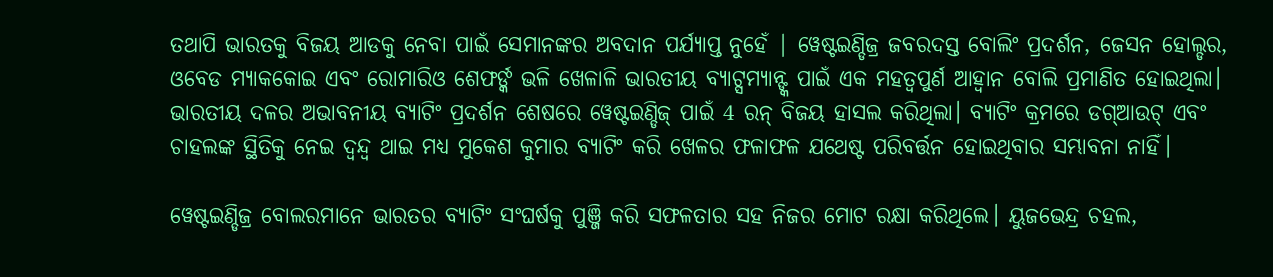ତଥାପି ଭାରତକୁ ବିଜୟ ଆଡକୁ ନେବା ପାଇଁ ସେମାନଙ୍କର ଅବଦାନ ପର୍ଯ୍ୟାପ୍ତ ନୁହେଁ | ୱେଷ୍ଟଇଣ୍ଡିଜ୍ର ଜବରଦସ୍ତ ବୋଲିଂ ପ୍ରଦର୍ଶନ, ଜେସନ ହୋଲ୍ଡର, ଓବେଡ ମ୍ୟାକକୋଇ ଏବଂ ରୋମାରିଓ ଶେଫର୍ଙ୍କ ଭଳି ଖେଳାଳି ଭାରତୀୟ ବ୍ୟାଟ୍ସମ୍ୟାନ୍ଙ୍କ ପାଇଁ ଏକ ମହତ୍ଵପୁର୍ଣ ଆହ୍ୱାନ ବୋଲି ପ୍ରମାଣିତ ହୋଇଥିଲା। ଭାରତୀୟ ଦଳର ଅଭାବନୀୟ ବ୍ୟାଟିଂ ପ୍ରଦର୍ଶନ ଶେଷରେ ୱେଷ୍ଟଇଣ୍ଡିଜ୍ ପାଇଁ 4 ରନ୍ ବିଜୟ ହାସଲ କରିଥିଲା। ବ୍ୟାଟିଂ କ୍ରମରେ ଡଗ୍ଆଉଟ୍ ଏବଂ ଚାହଲଙ୍କ ସ୍ଥିତିକୁ ନେଇ ଦ୍ୱନ୍ଦ୍ୱ ଥାଇ ମଧ୍ୟ ମୁକେଶ କୁମାର ବ୍ୟାଟିଂ କରି ଖେଳର ଫଳାଫଳ ଯଥେଷ୍ଟ ପରିବର୍ତ୍ତନ ହୋଇଥିବାର ସମ୍ଭାବନା ନାହିଁ।

ୱେଷ୍ଟଇଣ୍ଡିଜ୍ର ବୋଲରମାନେ ଭାରତର ବ୍ୟାଟିଂ ସଂଘର୍ଷକୁ ପୁଞ୍ଜି କରି ସଫଳତାର ସହ ନିଜର ମୋଟ ରକ୍ଷା କରିଥିଲେ। ୟୁଜଭେନ୍ଦ୍ର ଚହଲ,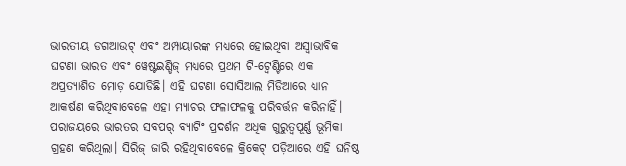ଭାରତୀୟ ଡଗଆଉଟ୍ ଏବଂ ଅମ୍ପାୟାରଙ୍କ ମଧ୍ୟରେ ହୋଇଥିବା ଅସ୍ୱାଭାବିକ ଘଟଣା ଭାରତ ଏବଂ ୱେଷ୍ଟଇଣ୍ଡିଜ୍ ମଧ୍ୟରେ ପ୍ରଥମ ଟି-ଟ୍ୱେଣ୍ଟିରେ ଏକ ଅପ୍ରତ୍ୟାଶିତ ମୋଡ଼ ଯୋଡିଛି। ଏହି ଘଟଣା ସୋସିଆଲ ମିଡିଆରେ ଧ୍ୟାନ ଆକର୍ଷଣ କରିଥିବାବେଳେ ଏହା ମ୍ୟାଚର ଫଳାଫଳକୁ ପରିବର୍ତ୍ତନ କରିନାହିଁ। ପରାଜୟରେ ଭାରତର ସବପର୍ ବ୍ୟାଟିଂ ପ୍ରଦର୍ଶନ ଅଧିକ ଗୁରୁତ୍ୱପୂର୍ଣ୍ଣ ଭୂମିକା ଗ୍ରହଣ କରିଥିଲା। ସିରିଜ୍ ଜାରି ରହିଥିବାବେଳେ କ୍ରିକେଟ୍ ପଡ଼ିଆରେ ଏହି ଘନିଷ୍ଠ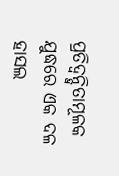ପ୍ରତିଦ୍ୱନ୍ଦ୍ୱିତାମୂଳକ ଯୁଦ୍ଧରେ ଏକ ଦଳ ହାସଲ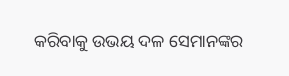କରିବାକୁ ଉଭୟ ଦଳ ସେମାନଙ୍କର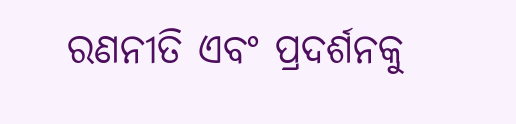ରଣନୀତି ଏବଂ ପ୍ରଦର୍ଶନକୁ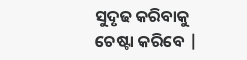ସୁଦୃଢ କରିବାକୁ ଚେଷ୍ଟା କରିବେ |